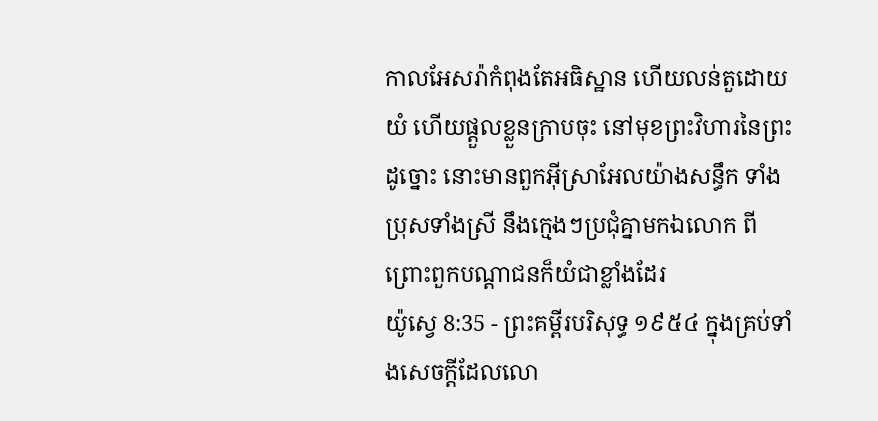កាលអែសរ៉ាកំពុងតែអធិស្ឋាន ហើយលន់តួដោយយំ ហើយផ្តួលខ្លួនក្រាបចុះ នៅមុខព្រះវិហារនៃព្រះដូច្នោះ នោះមានពួកអ៊ីស្រាអែលយ៉ាងសន្ធឹក ទាំងប្រុសទាំងស្រី នឹងក្មេងៗប្រជុំគ្នាមកឯលោក ពីព្រោះពួកបណ្តាជនក៏យំជាខ្លាំងដែរ
យ៉ូស្វេ 8:35 - ព្រះគម្ពីរបរិសុទ្ធ ១៩៥៤ ក្នុងគ្រប់ទាំងសេចក្ដីដែលលោ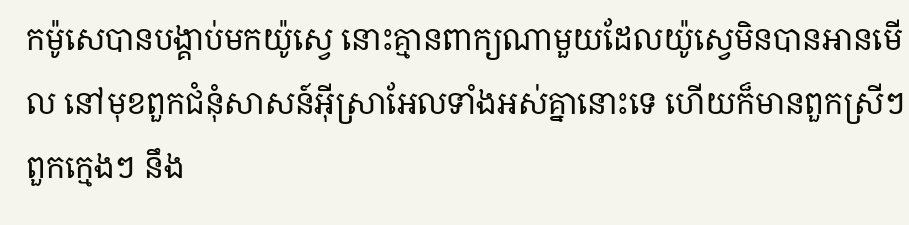កម៉ូសេបានបង្គាប់មកយ៉ូស្វេ នោះគ្មានពាក្យណាមួយដែលយ៉ូស្វេមិនបានអានមើល នៅមុខពួកជំនុំសាសន៍អ៊ីស្រាអែលទាំងអស់គ្នានោះទេ ហើយក៏មានពួកស្រីៗ ពួកក្មេងៗ នឹង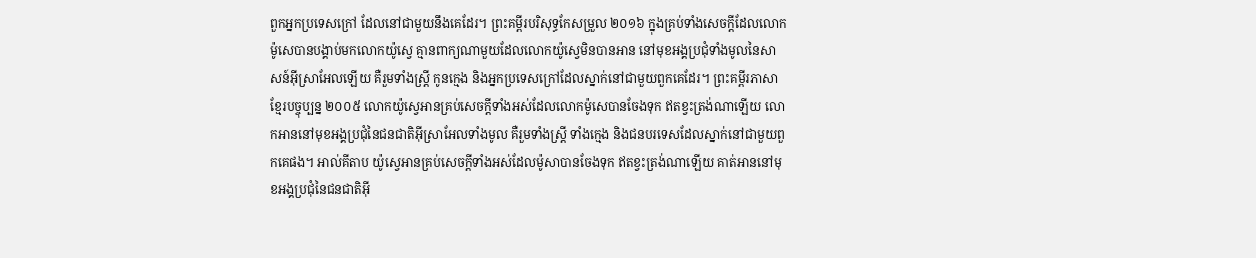ពួកអ្នកប្រទេសក្រៅ ដែលនៅជាមួយនឹងគេដែរ។ ព្រះគម្ពីរបរិសុទ្ធកែសម្រួល ២០១៦ ក្នុងគ្រប់ទាំងសេចក្ដីដែលលោកម៉ូសេបានបង្គាប់មកលោកយ៉ូស្វេ គ្មានពាក្យណាមួយដែលលោកយ៉ូស្វេមិនបានអាន នៅមុខអង្គប្រជុំទាំងមូលនៃសាសន៍អ៊ីស្រាអែលឡើយ គឺរួមទាំងស្ត្រី កូនក្មេង និងអ្នកប្រទេសក្រៅដែលស្នាក់នៅជាមួយពួកគេដែរ។ ព្រះគម្ពីរភាសាខ្មែរបច្ចុប្បន្ន ២០០៥ លោកយ៉ូស្វេអានគ្រប់សេចក្ដីទាំងអស់ដែលលោកម៉ូសេបានចែងទុក ឥតខ្វះត្រង់ណាឡើយ លោកអាននៅមុខអង្គប្រជុំនៃជនជាតិអ៊ីស្រាអែលទាំងមូល គឺរួមទាំងស្ត្រី ទាំងក្មេង និងជនបរទេសដែលស្នាក់នៅជាមួយពួកគេផង។ អាល់គីតាប យ៉ូស្វេអានគ្រប់សេចក្តីទាំងអស់ដែលម៉ូសាបានចែងទុក ឥតខ្វះត្រង់ណាឡើយ គាត់អាននៅមុខអង្គប្រជុំនៃជនជាតិអ៊ី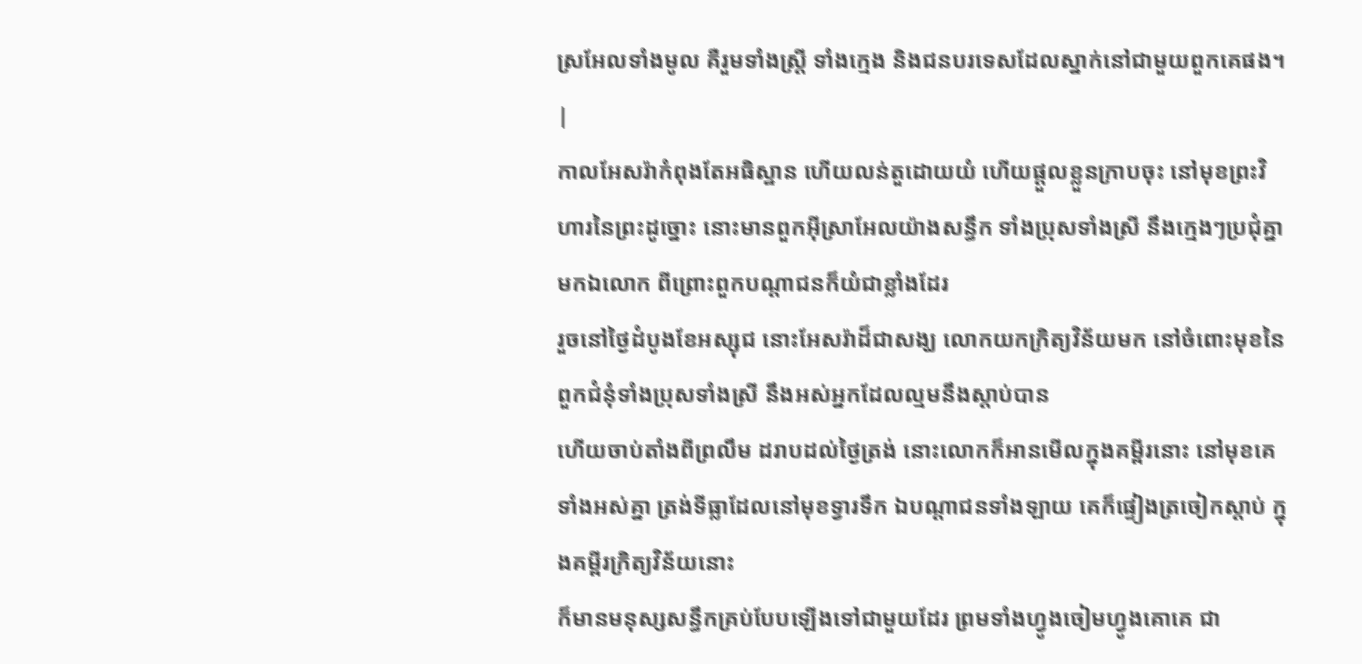ស្រអែលទាំងមូល គឺរួមទាំងស្ត្រី ទាំងក្មេង និងជនបរទេសដែលស្នាក់នៅជាមួយពួកគេផង។ |
កាលអែសរ៉ាកំពុងតែអធិស្ឋាន ហើយលន់តួដោយយំ ហើយផ្តួលខ្លួនក្រាបចុះ នៅមុខព្រះវិហារនៃព្រះដូច្នោះ នោះមានពួកអ៊ីស្រាអែលយ៉ាងសន្ធឹក ទាំងប្រុសទាំងស្រី នឹងក្មេងៗប្រជុំគ្នាមកឯលោក ពីព្រោះពួកបណ្តាជនក៏យំជាខ្លាំងដែរ
រួចនៅថ្ងៃដំបូងខែអស្សុជ នោះអែសរ៉ាដ៏ជាសង្ឃ លោកយកក្រិត្យវិន័យមក នៅចំពោះមុខនៃពួកជំនុំទាំងប្រុសទាំងស្រី នឹងអស់អ្នកដែលល្មមនឹងស្តាប់បាន
ហើយចាប់តាំងពីព្រលឹម ដរាបដល់ថ្ងៃត្រង់ នោះលោកក៏អានមើលក្នុងគម្ពីរនោះ នៅមុខគេទាំងអស់គ្នា ត្រង់ទីធ្លាដែលនៅមុខទ្វារទឹក ឯបណ្តាជនទាំងឡាយ គេក៏ផ្ទៀងត្រចៀកស្តាប់ ក្នុងគម្ពីរក្រិត្យវិន័យនោះ
ក៏មានមនុស្សសន្ធឹកគ្រប់បែបឡើងទៅជាមួយដែរ ព្រមទាំងហ្វូងចៀមហ្វូងគោគេ ជា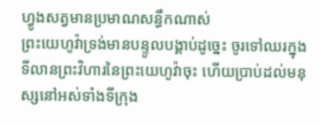ហ្វូងសត្វមានប្រមាណសន្ធឹកណាស់
ព្រះយេហូវ៉ាទ្រង់មានបន្ទូលបង្គាប់ដូច្នេះ ចូរទៅឈរក្នុងទីលានព្រះវិហារនៃព្រះយេហូវ៉ាចុះ ហើយប្រាប់ដល់មនុស្សនៅអស់ទាំងទីក្រុង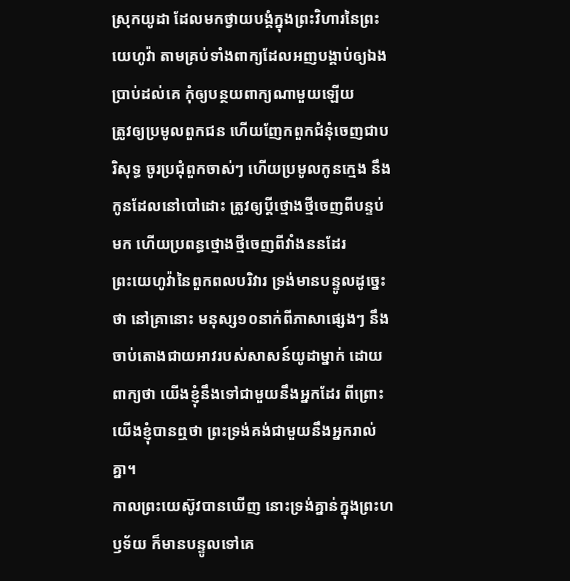ស្រុកយូដា ដែលមកថ្វាយបង្គំក្នុងព្រះវិហារនៃព្រះយេហូវ៉ា តាមគ្រប់ទាំងពាក្យដែលអញបង្គាប់ឲ្យឯងប្រាប់ដល់គេ កុំឲ្យបន្ថយពាក្យណាមួយឡើយ
ត្រូវឲ្យប្រមូលពួកជន ហើយញែកពួកជំនុំចេញជាបរិសុទ្ធ ចូរប្រជុំពួកចាស់ៗ ហើយប្រមូលកូនក្មេង នឹងកូនដែលនៅបៅដោះ ត្រូវឲ្យប្ដីថ្មោងថ្មីចេញពីបន្ទប់មក ហើយប្រពន្ធថ្មោងថ្មីចេញពីវាំងននដែរ
ព្រះយេហូវ៉ានៃពួកពលបរិវារ ទ្រង់មានបន្ទូលដូច្នេះថា នៅគ្រានោះ មនុស្ស១០នាក់ពីភាសាផ្សេងៗ នឹងចាប់តោងជាយអាវរបស់សាសន៍យូដាម្នាក់ ដោយពាក្យថា យើងខ្ញុំនឹងទៅជាមួយនឹងអ្នកដែរ ពីព្រោះយើងខ្ញុំបានឮថា ព្រះទ្រង់គង់ជាមួយនឹងអ្នករាល់គ្នា។
កាលព្រះយេស៊ូវបានឃើញ នោះទ្រង់គ្នាន់ក្នុងព្រះហឫទ័យ ក៏មានបន្ទូលទៅគេ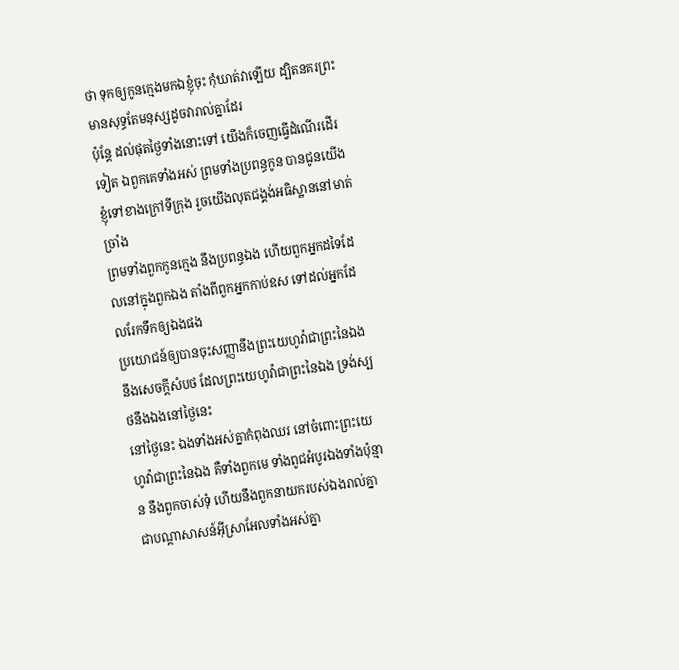ថា ទុកឲ្យកូនក្មេងមកឯខ្ញុំចុះ កុំឃាត់វាឡើយ ដ្បិតនគរព្រះមានសុទ្ធតែមនុស្សដូចវារាល់គ្នាដែរ
ប៉ុន្តែ ដល់ផុតថ្ងៃទាំងនោះទៅ យើងក៏ចេញធ្វើដំណើរដើរទៀត ឯពួកគេទាំងអស់ ព្រមទាំងប្រពន្ធកូន បានជូនយើងខ្ញុំទៅខាងក្រៅទីក្រុង រួចយើងលុតជង្គង់អធិស្ឋាននៅមាត់ច្រាំង
ព្រមទាំងពួកកូនក្មេង នឹងប្រពន្ធឯង ហើយពួកអ្នកដទៃដែលនៅក្នុងពួកឯង តាំងពីពួកអ្នកកាប់ឧស ទៅដល់អ្នកដែលរែកទឹកឲ្យឯងផង
ប្រយោជន៍ឲ្យបានចុះសញ្ញានឹងព្រះយេហូវ៉ាជាព្រះនៃឯង នឹងសេចក្ដីសំបថ ដែលព្រះយេហូវ៉ាជាព្រះនៃឯង ទ្រង់ស្បថនឹងឯងនៅថ្ងៃនេះ
នៅថ្ងៃនេះ ឯងទាំងអស់គ្នាកំពុងឈរ នៅចំពោះព្រះយេហូវ៉ាជាព្រះនៃឯង គឺទាំងពួកមេ ទាំងពូជអំបូរឯងទាំងប៉ុន្មាន នឹងពួកចាស់ទុំ ហើយនឹងពួកនាយករបស់ឯងរាល់គ្នា ជាបណ្តាសាសន៍អ៊ីស្រាអែលទាំងអស់គ្នា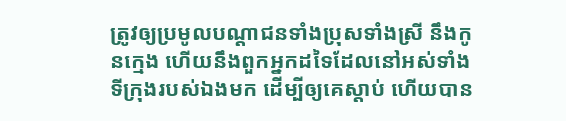ត្រូវឲ្យប្រមូលបណ្តាជនទាំងប្រុសទាំងស្រី នឹងកូនក្មេង ហើយនឹងពួកអ្នកដទៃដែលនៅអស់ទាំងទីក្រុងរបស់ឯងមក ដើម្បីឲ្យគេស្តាប់ ហើយបាន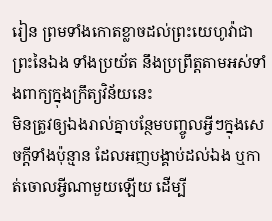រៀន ព្រមទាំងកោតខ្លាចដល់ព្រះយេហូវ៉ាជាព្រះនៃឯង ទាំងប្រយ័ត នឹងប្រព្រឹត្តតាមអស់ទាំងពាក្យក្នុងក្រឹត្យវិន័យនេះ
មិនត្រូវឲ្យឯងរាល់គ្នាបន្ថែមបញ្ចូលអ្វីៗក្នុងសេចក្ដីទាំងប៉ុន្មាន ដែលអញបង្គាប់ដល់ឯង ឬកាត់ចោលអ្វីណាមួយឡើយ ដើម្បី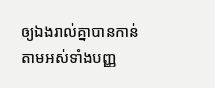ឲ្យឯងរាល់គ្នាបានកាន់តាមអស់ទាំងបញ្ញ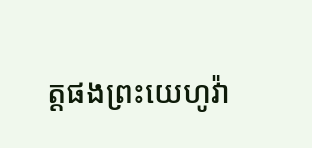ត្តផងព្រះយេហូវ៉ា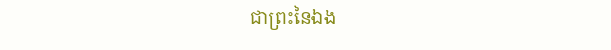ជាព្រះនៃឯង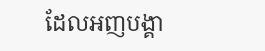ដែលអញបង្គា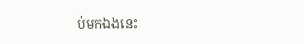ប់មកឯងនេះ